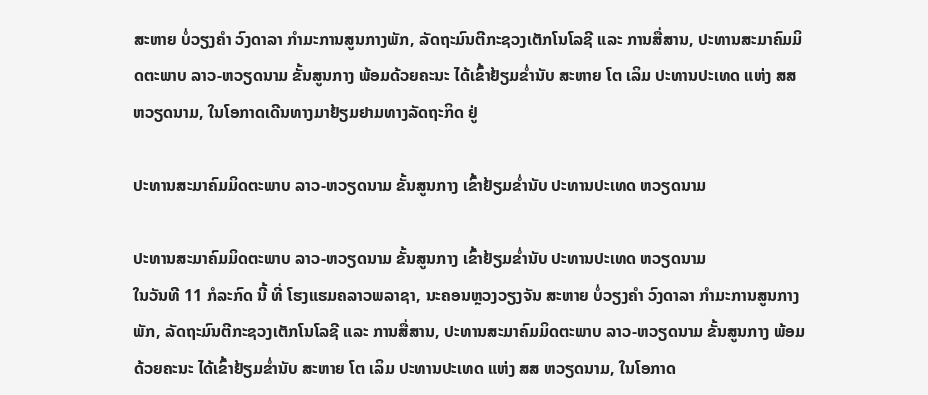ສະຫາຍ ບໍ່ວຽງຄໍາ ວົງດາລາ ກຳມະການສູນກາງພັກ, ລັດຖະມົນຕີກະຊວງເຕັກໂນໂລຊີ ແລະ ການສື່ສານ, ປະທານສະມາຄົມມິດຕະພາບ ລາວ-ຫວຽດນາມ ຂັ້ນສູນກາງ ພ້ອມດ້ວຍຄະນະ ໄດ້ເຂົ້າຢ້ຽມຂໍ່ານັບ ສະຫາຍ ໂຕ ເລິມ ປະທານປະເທດ ແຫ່ງ ສສ ຫວຽດນາມ, ໃນໂອກາດເດີນທາງມາຢ້ຽມຢາມທາງລັດຖະກິດ ຢູ່

ປະທານສະມາຄົມມິດຕະພາບ ລາວ-ຫວຽດນາມ ຂັ້ນສູນກາງ ເຂົ້າຢ້ຽມຂໍ່ານັບ ປະທານປະເທດ ຫວຽດນາມ

ປະທານສະມາຄົມມິດຕະພາບ ລາວ-ຫວຽດນາມ ຂັ້ນສູນກາງ ເຂົ້າຢ້ຽມຂໍ່ານັບ ປະທານປະເທດ ຫວຽດນາມ
ໃນວັນທີ 11 ກໍລະກົດ ນີ້ ທີ່ ໂຮງແຮມຄລາວພລາຊາ, ນະຄອນຫຼວງວຽງຈັນ ສະຫາຍ ບໍ່ວຽງຄໍາ ວົງດາລາ ກຳມະການສູນກາງພັກ, ລັດຖະມົນຕີກະຊວງເຕັກໂນໂລຊີ ແລະ ການສື່ສານ, ປະທານສະມາຄົມມິດຕະພາບ ລາວ-ຫວຽດນາມ ຂັ້ນສູນກາງ ພ້ອມດ້ວຍຄະນະ ໄດ້ເຂົ້າຢ້ຽມຂໍ່ານັບ ສະຫາຍ ໂຕ ເລິມ ປະທານປະເທດ ແຫ່ງ ສສ ຫວຽດນາມ, ໃນໂອກາດ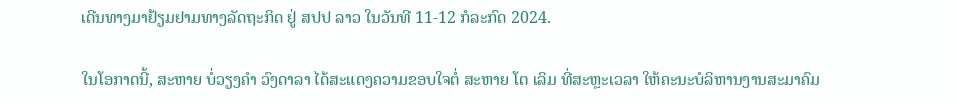ເດີນທາງມາຢ້ຽມຢາມທາງລັດຖະກິດ ຢູ່ ສປປ ລາວ ໃນວັນທີ 11-12 ກໍລະກົດ 2024.

ໃນໂອກາດນີ້, ສະຫາຍ ບໍ່ວຽງຄໍາ ວົງດາລາ ໄດ້ສະແດງຄວາມຂອບໃຈຕໍ່ ສະຫາຍ ໂຕ ເລິມ ທີ່ສະຫຼະເວລາ ໃຫ້ຄະນະບໍລິຫານງານສະມາຄົມ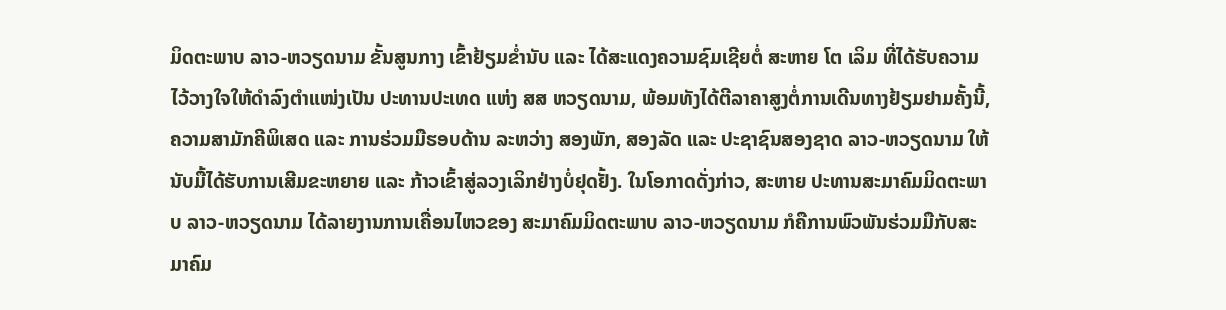ມິດຕະພາບ ລາວ-ຫວຽດນາມ ຂັ້ນສູນກາງ ເຂົ້າຢ້ຽມຂໍ່ານັບ ແລະ ໄດ້ສະແດງຄວາມຊົມເຊີຍຕໍ່ ສະຫາຍ ໂຕ ເລິມ ທີ່ໄດ້ຮັບຄວາມໄວ້ວາງໃຈໃຫ້ດໍາລົງຕໍາແໜ່ງເປັນ ປະທານປະເທດ ແຫ່ງ ສສ ຫວຽດນາມ, ພ້ອມທັງໄດ້ຕີລາຄາສູງຕໍ່ການເດີນທາງຢ້ຽມຢາມຄັ້ງນີ້, ຄວາມສາມັກຄີພິເສດ ແລະ ການຮ່ວມມືຮອບດ້ານ ລະຫວ່າງ ສອງພັກ, ສອງລັດ ແລະ ປະຊາຊົນສອງຊາດ ລາວ-ຫວຽດນາມ ໃຫ້ນັບມື້ໄດ້ຮັບການເສີມຂະຫຍາຍ ແລະ ກ້າວເຂົ້າສູ່ລວງເລິກຢ່າງບໍ່ຢຸດຢັ້ງ. ໃນໂອກາດດັ່ງກ່າວ, ສະຫາຍ ປະທານສະມາຄົມມິດຕະພາບ ລາວ-ຫວຽດນາມ ໄດ້ລາຍງານການເຄື່ອນໄຫວຂອງ ສະມາຄົມມິດຕະພາບ ລາວ-ຫວຽດນາມ ກໍຄືການພົວພັນຮ່ວມມືກັບສະມາຄົມ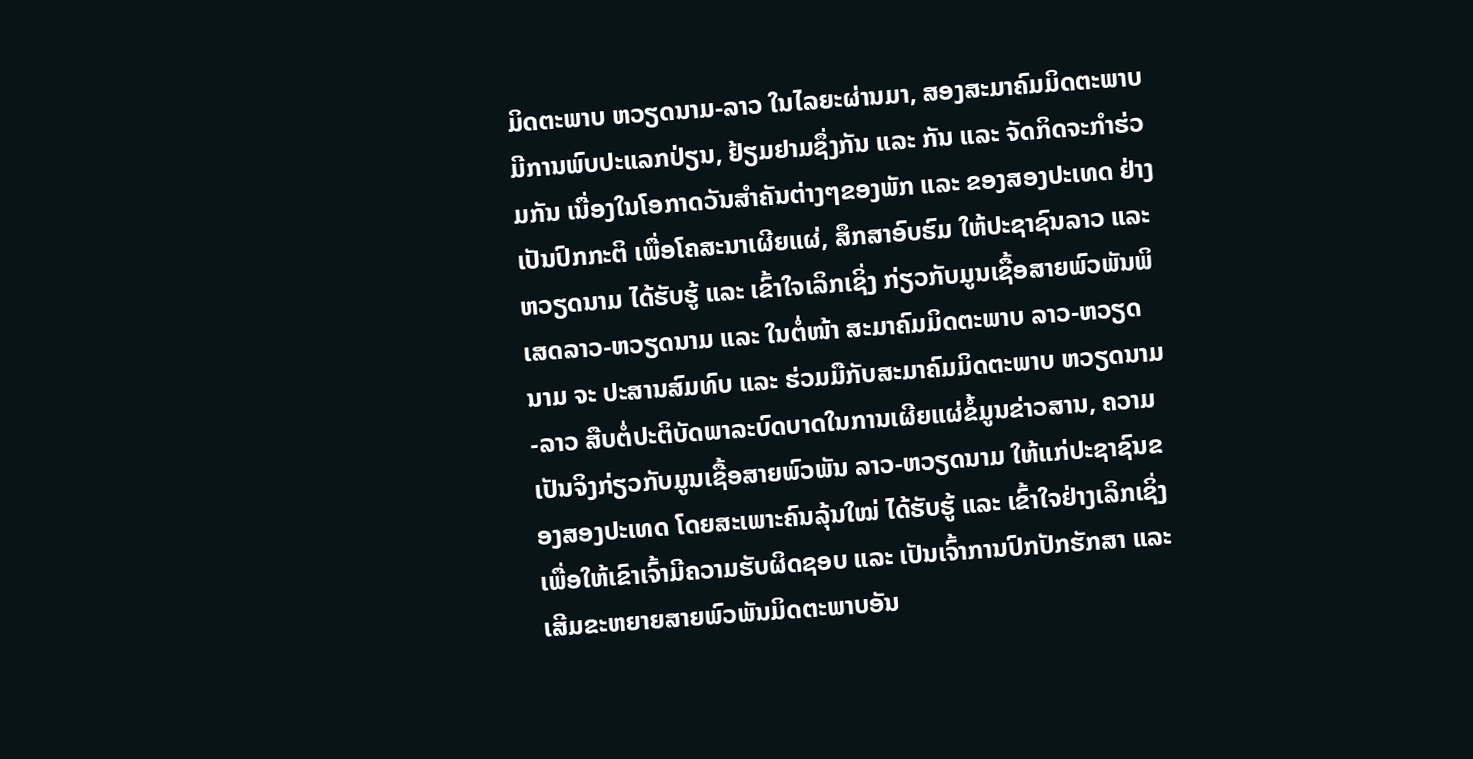ມິດຕະພາບ ຫວຽດນາມ-ລາວ ໃນໄລຍະຜ່ານມາ, ສອງສະມາຄົມມິດຕະພາບ ມີການພົບປະແລກປ່ຽນ, ຢ້ຽມຢາມຊຶ່ງກັນ ແລະ ກັນ ແລະ ຈັດກິດຈະກໍາຮ່ວມກັນ ເນື່ອງໃນໂອກາດວັນສໍາຄັນຕ່າງໆຂອງພັກ ແລະ ຂອງສອງປະເທດ ຢ່າງເປັນປົກກະຕິ ເພື່ອໂຄສະນາເຜີຍແຜ່, ສຶກສາອົບຮົມ ໃຫ້ປະຊາຊົນລາວ ແລະ ຫວຽດນາມ ໄດ້ຮັບຮູ້ ແລະ ເຂົ້າໃຈເລິກເຊິ່ງ ກ່ຽວກັບມູນເຊື້ອສາຍພົວພັນພິເສດລາວ-ຫວຽດນາມ ແລະ ໃນຕໍ່ໜ້າ ສະມາຄົມມິດຕະພາບ ລາວ-ຫວຽດນາມ ຈະ ປະສານສົມທົບ ແລະ ຮ່ວມມືກັບສະມາຄົມມິດຕະພາບ ຫວຽດນາມ-ລາວ ສືບຕໍ່ປະຕິບັດພາລະບົດບາດໃນການເຜີຍແຜ່ຂໍ້ມູນຂ່າວສານ, ຄວາມເປັນຈິງກ່ຽວກັບມູນເຊື້ອສາຍພົວພັນ ລາວ-ຫວຽດນາມ ໃຫ້ແກ່ປະຊາຊົນຂອງສອງປະເທດ ໂດຍສະເພາະຄົນລຸ້ນໃໝ່ ໄດ້ຮັບຮູ້ ແລະ ເຂົ້າໃຈຢ່າງເລິກເຊິ່ງ ເພື່ອໃຫ້ເຂົາເຈົ້າມີຄວາມຮັບຜິດຊອບ ແລະ ເປັນເຈົ້າການປົກປັກຮັກສາ ແລະ ເສີມຂະຫຍາຍສາຍພົວພັນມິດຕະພາບອັນ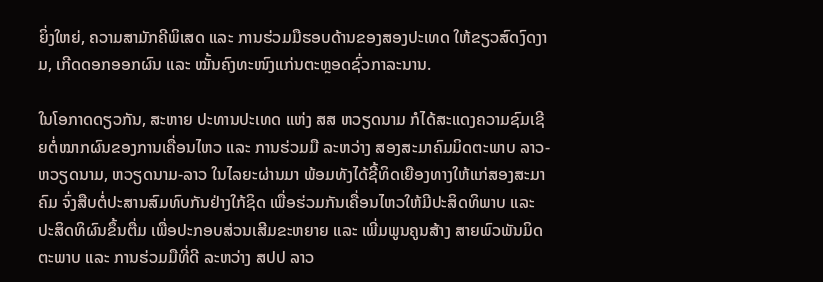ຍິ່ງໃຫຍ່, ຄວາມສາມັກຄີພິເສດ ແລະ ການຮ່ວມມືຮອບດ້ານຂອງສອງປະເທດ ໃຫ້ຂຽວສົດງົດງາມ, ເກີດດອກອອກຜົນ ແລະ ໝັ້ນຄົງທະໜົງແກ່ນຕະຫຼອດຊົ່ວກາລະນານ.

ໃນໂອກາດດຽວກັນ, ສະຫາຍ ປະທານປະເທດ ແຫ່ງ ສສ ຫວຽດນາມ ກໍໄດ້ສະແດງຄວາມຊົມເຊີຍຕໍ່ໝາກຜົນຂອງການເຄື່ອນໄຫວ ແລະ ການຮ່ວມມື ລະຫວ່າງ ສອງສະມາຄົມມິດຕະພາບ ລາວ-ຫວຽດນາມ, ຫວຽດນາມ-ລາວ ໃນໄລຍະຜ່ານມາ ພ້ອມທັງໄດ້ຊີ້ທິດເຍືອງທາງໃຫ້ແກ່ສອງສະມາຄົມ ຈົ່ງສືບຕໍ່ປະສານສົມທົບກັນຢ່າງໃກ້ຊິດ ເພື່ອຮ່ວມກັນເຄື່ອນໄຫວໃຫ້ມີປະສິດທິພາບ ແລະ ປະສິດທິຜົນຂຶ້ນຕື່ມ ເພື່ອປະກອບສ່ວນເສີມຂະຫຍາຍ ແລະ ເພີ່ມພູນຄູນສ້າງ ສາຍພົວພັນມິດຕະພາບ ແລະ ການຮ່ວມມືທີ່ດີ ລະຫວ່າງ ສປປ ລາວ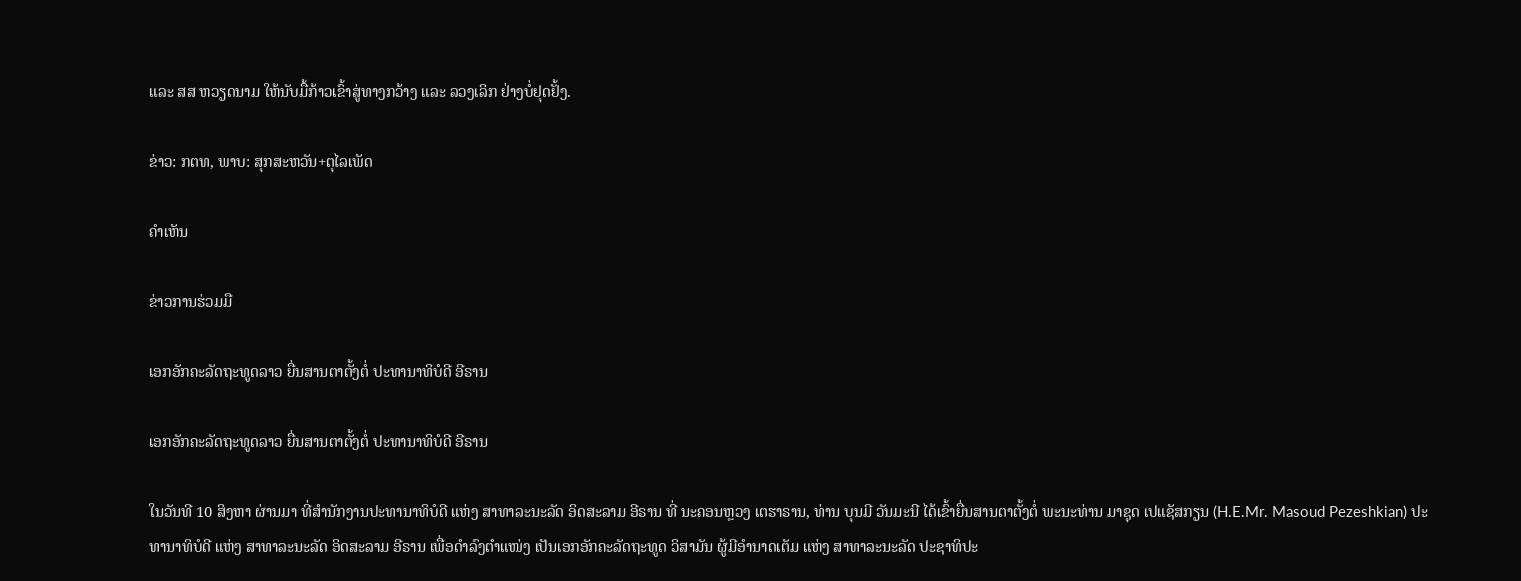ແລະ ສສ ຫວຽດນາມ ໃຫ້ນັບມື້ກ້າວເຂົ້າສູ່ທາງກວ້າງ ແລະ ລວງເລິກ ຢ່າງບໍ່ຢຸດຢັ້ງ.

ຂ່າວ: ກຕທ, ພາບ: ສຸກສະຫວັນ+ຕຸໄລເພັດ

ຄໍາເຫັນ

ຂ່າວການຮ່ວມມື

ເອກອັກຄະລັດຖະທູດລາວ ຍື່ນສານຕາຕັ້ງຕໍ່ ປະທານາທິບໍດີ ອີຣານ

ເອກອັກຄະລັດຖະທູດລາວ ຍື່ນສານຕາຕັ້ງຕໍ່ ປະທານາທິບໍດີ ອີຣານ

ໃນວັນທີ 10 ສິງຫາ ຜ່ານມາ ທີ່ສໍານັກງານປະທານາທິບໍດີ ແຫ່ງ ສາທາລະນະລັດ ອິດສະລາມ ອີຣານ ທີ່ ນະຄອນຫຼວງ ເຕຮາຣານ, ທ່ານ ບຸນມີ ວັນມະນີ ໄດ້ເຂົ້າຍື່ນສານຕາຕັ້ງຕໍ່ ພະນະທ່ານ ມາຊຸດ ເປແຊັສກຽນ (H.E.Mr. Masoud Pezeshkian) ປະທານາທິບໍດີ ແຫ່ງ ສາທາລະນະລັດ ອິດສະລາມ ອີຣານ ເພື່ອດຳລົງຕຳແໜ່ງ ເປັນເອກອັກຄະລັດຖະທູດ ວິສາມັນ ຜູ້ມີອຳນາດເຕັມ ແຫ່ງ ສາທາລະນະລັດ ປະຊາທິປະ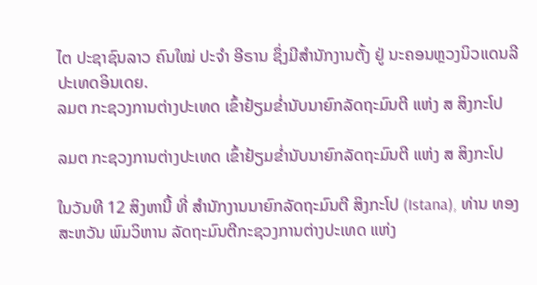ໄຕ ປະຊາຊົນລາວ ຄົນໃໝ່ ປະຈຳ ອີຣານ ຊຶ່ງມີສໍານັກງານຕັ້ງ ຢູ່ ນະຄອນຫຼວງນິວແດນລີ ປະເທດອິນເດຍ.
ລມຕ ກະຊວງການຕ່າງປະເທດ ເຂົ້າຢ້ຽມຂໍ່ານັບນາຍົກລັດຖະມົນຕີ ແຫ່ງ ສ ສິງກະໂປ

ລມຕ ກະຊວງການຕ່າງປະເທດ ເຂົ້າຢ້ຽມຂໍ່ານັບນາຍົກລັດຖະມົນຕີ ແຫ່ງ ສ ສິງກະໂປ

ໃນວັນທີ 12 ສິງຫານີ້ ທີ່ ສໍານັກງານນາຍົກລັດຖະມົນຕີ ສິງກະໂປ (Istana), ທ່ານ ທອງສະຫວັນ ພົມວິຫານ ລັດຖະມົນຕີກະຊວງການຕ່າງປະເທດ ແຫ່ງ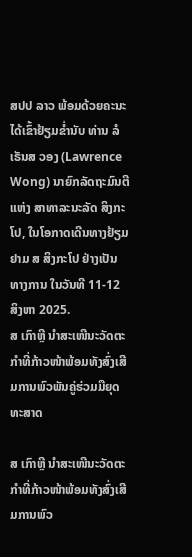ສປປ ລາວ ພ້ອມດ້ວຍຄະນະ ໄດ້ເຂົ້າຢ້ຽມຂໍ່ານັບ ທ່ານ ລໍເຣັນສ ວອງ (Lawrence Wong) ນາຍົກລັດຖະມົນຕີ ແຫ່ງ ສາທາລະນະລັດ ສິງກະໂປ, ໃນໂອກາດເດີນທາງຢ້ຽມຢາມ ສ ສິງກະໂປ ຢ່າງເປັນທາງການ ໃນວັນທີ 11-12 ສິງຫາ 2025.
ສ ເກົາຫຼີ ນຳສະເໜີນະວັດຕະກຳທີ່ກ້າວໜ້າພ້ອມທັງສົ່ງເສີມການພົວພັນຄູ່ຮ່ວມມືຍຸດທະສາດ

ສ ເກົາຫຼີ ນຳສະເໜີນະວັດຕະກຳທີ່ກ້າວໜ້າພ້ອມທັງສົ່ງເສີມການພົວ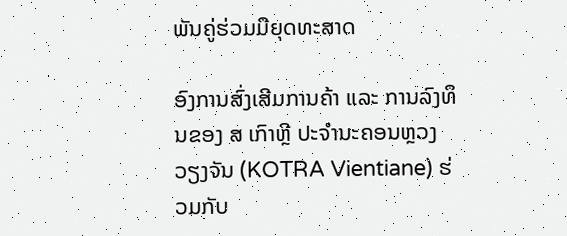ພັນຄູ່ຮ່ວມມືຍຸດທະສາດ

ອົງການສົ່ງເສີມການຄ້າ ແລະ ການລົງທຶນຂອງ ສ ເກົາຫຼີ ປະຈຳນະຄອນຫຼວງວຽງຈັນ (KOTRA Vientiane) ຮ່ວມກັບ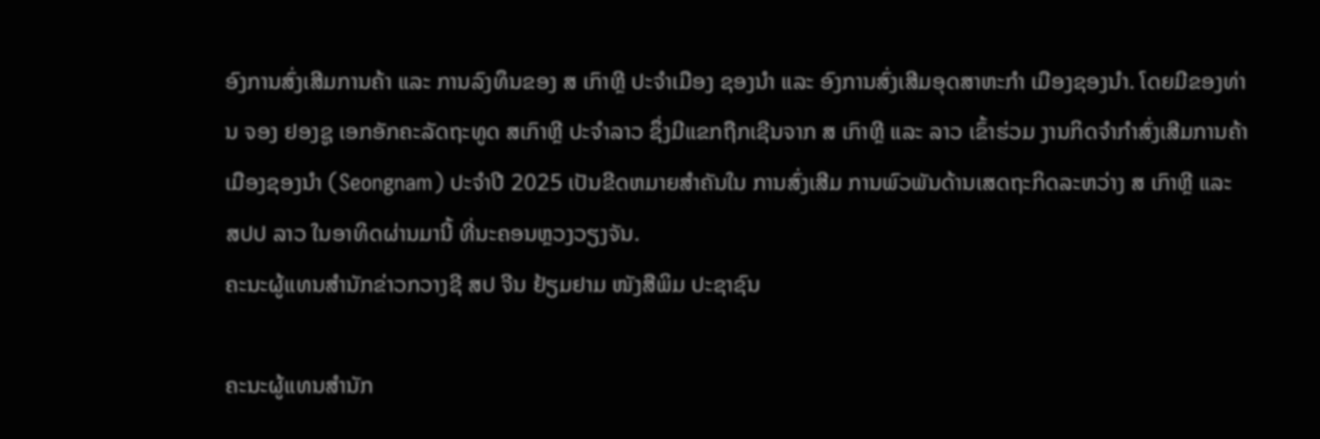ອົງການສົ່ງເສີມການຄ້າ ແລະ ການລົງທຶນຂອງ ສ ເກົາຫຼີ ປະຈຳເມືອງ ຊອງນຳ ແລະ ອົງການສົ່ງເສີມອຸດສາຫະກຳ ເມືອງຊອງນຳ. ໂດຍມີຂອງທ່ານ ຈອງ ຢອງຊູ ເອກອັກຄະລັດຖະທູດ ສເກົາຫຼີ ປະຈຳລາວ ຊຶ່ງມີແຂກຖືກເຊີນຈາກ ສ ເກົາຫຼີ ແລະ ລາວ ເຂົ້າຮ່ວມ ງານກິດຈຳກຳສົ່ງເສີມການຄ້າເມືອງຊອງນຳ (Seongnam) ປະຈຳປີ 2025 ເປັນຂີດຫມາຍສຳຄັນໃນ ການສົ່ງເສີມ ການພົວພັນດ້ານເສດຖະກິດລະຫວ່າງ ສ ເກົາຫຼີ ແລະ ສປປ ລາວ ໃນອາທິດຜ່ານມານີ້ ທີ່ນະຄອນຫຼວງວຽງຈັນ.
ຄະນະຜູ້ແທນສຳນັກຂ່າວກວາງຊີ ສປ ຈີນ ຢ້ຽມຢາມ ໜັງສືພິມ ປະຊາຊົນ

ຄະນະຜູ້ແທນສຳນັກ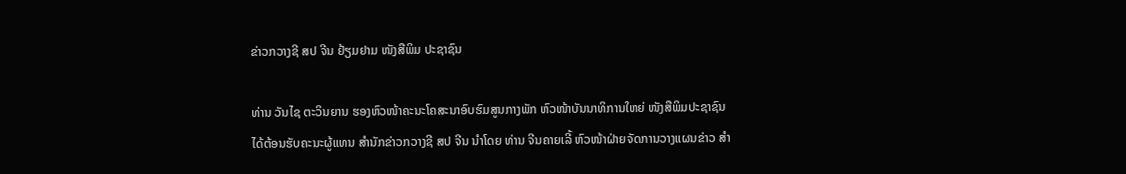ຂ່າວກວາງຊີ ສປ ຈີນ ຢ້ຽມຢາມ ໜັງສືພິມ ປະຊາຊົນ

ທ່ານ ວັນໄຊ ຕະວິນຍານ ຮອງຫົວໜ້າຄະນະໂຄສະນາອົບຮົມສູນກາງພັກ ຫົວໜ້າບັນນາທິການໃຫຍ່ ໜັງສືພິມປະຊາຊົນ ໄດ້ຕ້ອນຮັບຄະນະຜູ້ແທນ ສຳນັກຂ່າວກວາງຊີ ສປ ຈີນ ນຳໂດຍ ທ່ານ ຈີນຄາຍເລີ້ ຫົວໜ້າຝ່າຍຈັດການວາງແຜນຂ່າວ ສຳ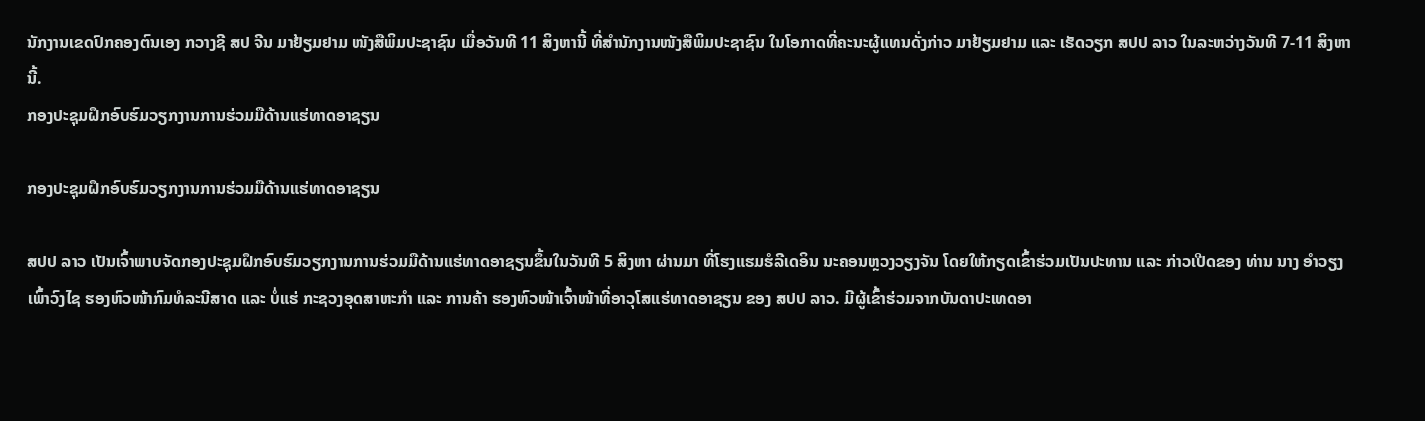ນັກງານເຂດປົກຄອງຕົນເອງ ກວາງຊີ ສປ ຈີນ ມາຢ້ຽມຢາມ ໜັງສືພິມປະຊາຊົນ ເມື່ອວັນທີ 11 ສິງຫານີ້ ທີ່ສຳນັກງານໜັງສືພິມປະຊາຊົນ ໃນໂອກາດທີ່ຄະນະຜູ້ແທນດັ່ງກ່າວ ມາຢ້ຽມຢາມ ແລະ ເຮັດວຽກ ສປປ ລາວ ໃນລະຫວ່າງວັນທີ 7-11 ສິງຫານີ້.
ກອງປະຊຸມຝຶກອົບຮົມວຽກງານການຮ່ວມມືດ້ານແຮ່ທາດອາຊຽນ

ກອງປະຊຸມຝຶກອົບຮົມວຽກງານການຮ່ວມມືດ້ານແຮ່ທາດອາຊຽນ

ສປປ ລາວ ເປັນເຈົ້າພາບຈັດກອງປະຊຸມຝຶກອົບຮົມວຽກງານການຮ່ວມມືດ້ານແຮ່ທາດອາຊຽນຂຶ້ນໃນວັນທີ 5 ສິງຫາ ຜ່ານມາ ທີ່ໂຮງແຮມຮໍລີເດອິນ ນະຄອນຫຼວງວຽງຈັນ ໂດຍໃຫ້ກຽດເຂົ້າຮ່ວມເປັນປະທານ ແລະ ກ່າວເປີດຂອງ ທ່ານ ນາງ ອໍາວຽງ ເພົ້າວົງໄຊ ຮອງຫົວໜ້າກົມທໍລະນີສາດ ແລະ ບໍ່ແຮ່ ກະຊວງອຸດສາຫະກໍາ ແລະ ການຄ້າ ຮອງຫົວໜ້າເຈົ້າໜ້າທີ່ອາວຸໂສແຮ່ທາດອາຊຽນ ຂອງ ສປປ ລາວ. ມີຜູ້ເຂົ້າຮ່ວມຈາກບັນດາປະເທດອາ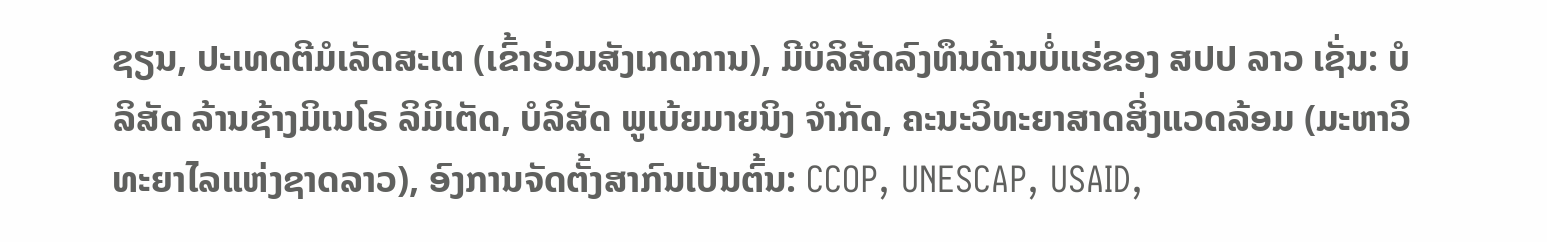ຊຽນ, ປະເທດຕີມໍເລັດສະເຕ (ເຂົ້າຮ່ວມສັງເກດການ), ມີບໍລິສັດລົງທຶນດ້ານບໍ່ແຮ່ຂອງ ສປປ ລາວ ເຊັ່ນ: ບໍລິສັດ ລ້ານຊ້າງມິເນໂຣ ລິມິເຕັດ, ບໍລິສັດ ພູເບ້ຍມາຍນິງ ຈໍາກັດ, ຄະນະວິທະຍາສາດສິ່ງແວດລ້ອມ (ມະຫາວິທະຍາໄລແຫ່ງຊາດລາວ), ອົງການຈັດຕັ້ງສາກົນເປັນຕົ້ນ: CCOP, UNESCAP, USAID,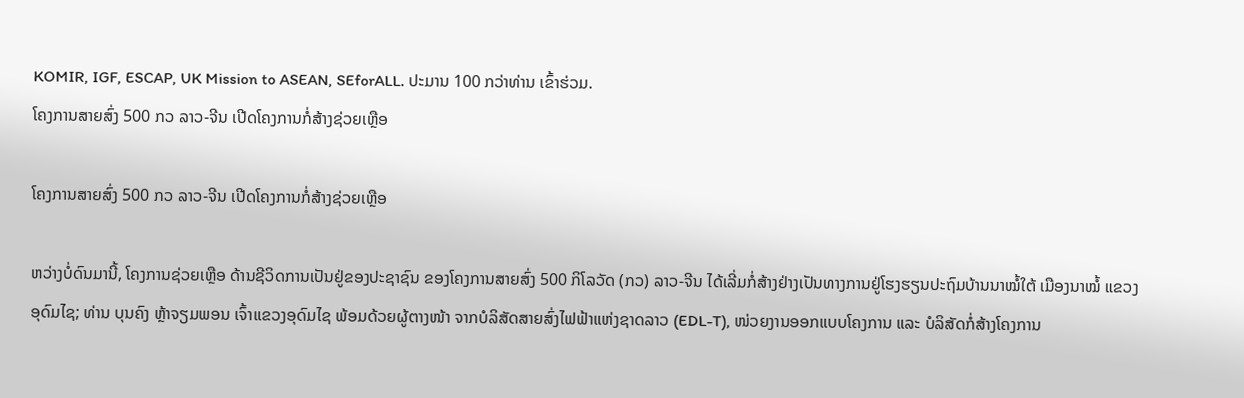KOMIR, IGF, ESCAP, UK Mission to ASEAN, SEforALL. ປະມານ 100 ກວ່າທ່ານ ເຂົ້າຮ່ວມ.
ໂຄງການສາຍສົ່ງ 500 ກວ ລາວ-ຈີນ ເປີດໂຄງການກໍ່ສ້າງຊ່ວຍເຫຼືອ

ໂຄງການສາຍສົ່ງ 500 ກວ ລາວ-ຈີນ ເປີດໂຄງການກໍ່ສ້າງຊ່ວຍເຫຼືອ

ຫວ່າງບໍ່ດົນມານີ້, ໂຄງການຊ່ວຍເຫຼືອ ດ້ານຊີວິດການເປັນຢູ່ຂອງປະຊາຊົນ ຂອງໂຄງການສາຍສົ່ງ 500 ກິໂລວັດ (ກວ) ລາວ-ຈີນ ໄດ້ເລີ່ມກໍ່ສ້າງຢ່າງເປັນທາງການຢູ່ໂຮງຮຽນປະຖົມບ້ານນາໝໍ້ໃຕ້ ເມືອງນາໝໍ້ ແຂວງອຸດົມໄຊ; ທ່ານ ບຸນຄົງ ຫຼ້າຈຽມພອນ ເຈົ້າແຂວງອຸດົມໄຊ ພ້ອມດ້ວຍຜູ້ຕາງໜ້າ ຈາກບໍລິສັດສາຍສົ່ງໄຟຟ້າແຫ່ງຊາດລາວ (EDL-T), ໜ່ວຍງານອອກແບບໂຄງການ ແລະ ບໍລິສັດກໍ່ສ້າງໂຄງການ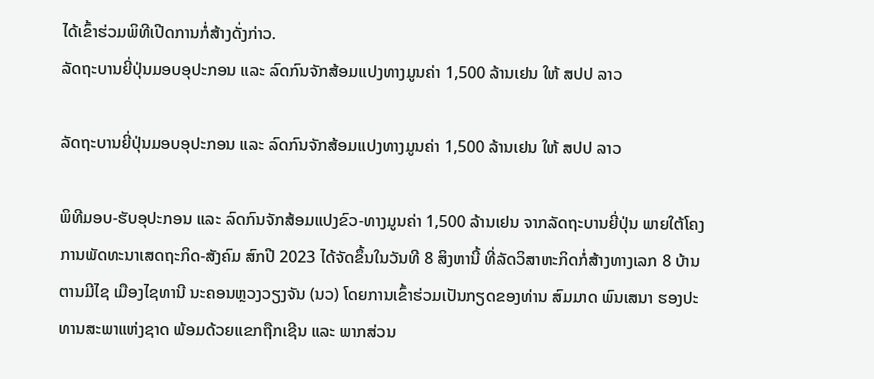ໄດ້ເຂົ້າຮ່ວມພິທີເປີດການກໍ່ສ້າງດັ່ງກ່າວ.
ລັດຖະບານຍີ່ປຸ່ນມອບອຸປະກອນ ແລະ ລົດກົນຈັກສ້ອມແປງທາງມູນຄ່າ 1,500 ລ້ານເຢນ ໃຫ້ ສປປ ລາວ

ລັດຖະບານຍີ່ປຸ່ນມອບອຸປະກອນ ແລະ ລົດກົນຈັກສ້ອມແປງທາງມູນຄ່າ 1,500 ລ້ານເຢນ ໃຫ້ ສປປ ລາວ

ພິທີມອບ-ຮັບອຸປະກອນ ແລະ ລົດກົນຈັກສ້ອມແປງຂົວ-ທາງມູນຄ່າ 1,500 ລ້ານເຢນ ຈາກລັດຖະບານຍີ່ປຸ່ນ ພາຍໃຕ້ໂຄງການພັດທະນາເສດຖະກິດ-ສັງຄົມ ສົກປີ 2023 ໄດ້ຈັດຂຶ້ນໃນວັນທີ 8 ສິງຫານີ້ ທີ່ລັດວິສາຫະກິດກໍ່ສ້າງທາງເລກ 8 ບ້ານຕານມີໄຊ ເມືອງໄຊທານີ ນະຄອນຫຼວງວຽງຈັນ (ນວ) ໂດຍການເຂົ້າຮ່ວມເປັນກຽດຂອງທ່ານ ສົມມາດ ພົນເສນາ ຮອງປະທານສະພາແຫ່ງຊາດ ພ້ອມດ້ວຍແຂກຖືກເຊີນ ແລະ ພາກສ່ວນ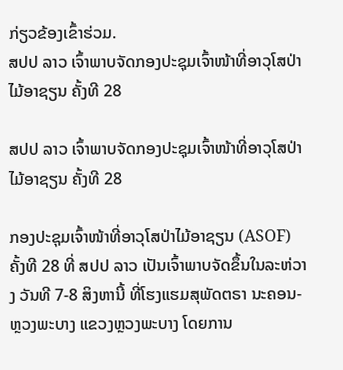ກ່ຽວຂ້ອງເຂົ້າຮ່ວມ.
ສປປ ລາວ ເຈົ້າພາບຈັດກອງປະຊຸມເຈົ້າໜ້າທີ່ອາວຸໂສປ່າໄມ້ອາຊຽນ ຄັ້ງທີ 28

ສປປ ລາວ ເຈົ້າພາບຈັດກອງປະຊຸມເຈົ້າໜ້າທີ່ອາວຸໂສປ່າໄມ້ອາຊຽນ ຄັ້ງທີ 28

ກອງປະຊຸມເຈົ້າໜ້າທີ່ອາວຸໂສປ່າໄມ້ອາຊຽນ (ASOF) ຄັ້ງທີ 28 ທີ່ ສປປ ລາວ ເປັນເຈົ້າພາບຈັດຂຶ້ນໃນລະຫ່ວາງ ວັນທີ 7-8 ສິງຫານີ້ ທີ່ໂຮງແຮມສຸພັດຕຣາ ນະຄອນ-ຫຼວງພະບາງ ແຂວງຫຼວງພະບາງ ໂດຍການ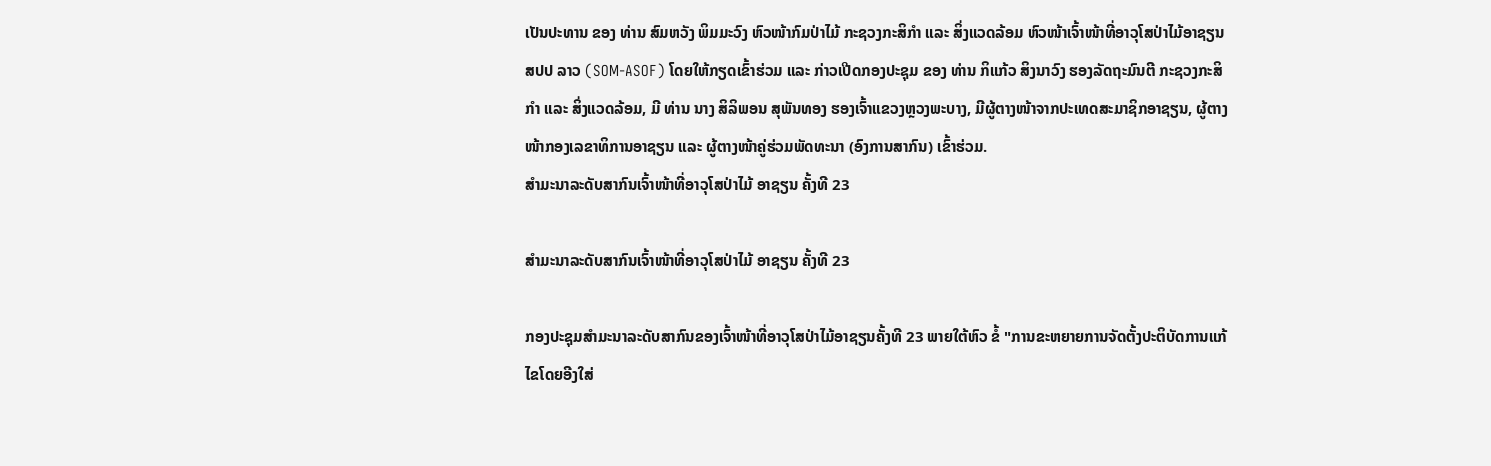ເປັນປະທານ ຂອງ ທ່ານ ສົມຫວັງ ພິມມະວົງ ຫົວໜ້າກົມປ່າໄມ້ ກະຊວງກະສິກໍາ ແລະ ສິ່ງແວດລ້ອມ ຫົວໜ້າເຈົ້າໜ້າທີ່ອາວຸໂສປ່າໄມ້ອາຊຽນ ສປປ ລາວ (SOM-ASOF) ໂດຍໃຫ້ກຽດເຂົ້າຮ່ວມ ແລະ ກ່າວເປີດກອງປະຊຸມ ຂອງ ທ່ານ ກິແກ້ວ ສິງນາວົງ ຮອງລັດຖະມົນຕີ ກະຊວງກະສິກຳ ແລະ ສິ່ງແວດລ້ອມ, ມີ ທ່ານ ນາງ ສິລິພອນ ສຸພັນທອງ ຮອງເຈົ້າແຂວງຫຼວງພະບາງ, ມີຜູ້ຕາງໜ້າຈາກປະເທດສະມາຊິກອາຊຽນ, ຜູ້ຕາງໜ້າກອງເລຂາທິການອາຊຽນ ແລະ ຜູ້ຕາງໜ້າຄູ່ຮ່ວມພັດທະນາ (ອົງການສາກົນ) ເຂົ້າຮ່ວມ.
ສໍາມະນາລະດັບສາກົນເຈົ້າໜ້າທີ່ອາວຸໂສປ່າໄມ້ ອາຊຽນ ຄັ້ງທີ 23

ສໍາມະນາລະດັບສາກົນເຈົ້າໜ້າທີ່ອາວຸໂສປ່າໄມ້ ອາຊຽນ ຄັ້ງທີ 23

ກອງປະຊຸມສໍາມະນາລະດັບສາກົນຂອງເຈົ້າໜ້າທີ່ອາວຸໂສປ່າໄມ້ອາຊຽນຄັ້ງທີ 23 ພາຍໃຕ້ຫົວ ຂໍ້ "ການຂະຫຍາຍການຈັດຕັ້ງປະຕິບັດການແກ້ໄຂໂດຍອີງໃສ່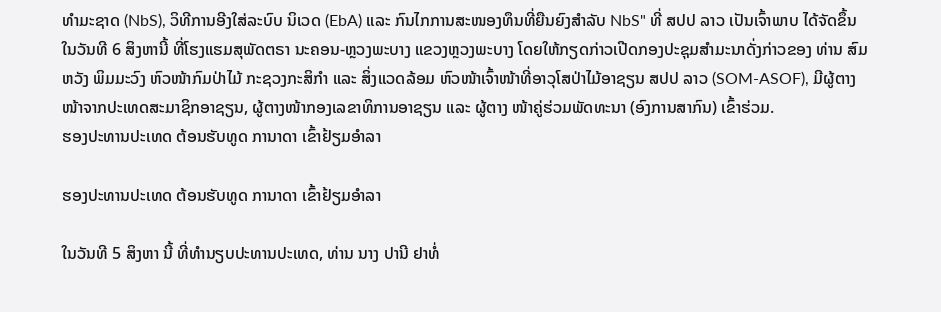ທໍາມະຊາດ (NbS), ວິທີການອີງໃສ່ລະບົບ ນິເວດ (EbA) ແລະ ກົນໄກການສະໜອງທຶນທີ່ຍືນຍົງສໍາລັບ NbS" ທີ່ ສປປ ລາວ ເປັນເຈົ້າພາບ ໄດ້ຈັດຂຶ້ນໃນວັນທີ 6 ສິງຫານີ້ ທີ່ໂຮງແຮມສຸພັດຕຣາ ນະຄອນ-ຫຼວງພະບາງ ແຂວງຫຼວງພະບາງ ໂດຍໃຫ້ກຽດກ່າວເປີດກອງປະຊຸມສຳມະນາດັ່ງກ່າວຂອງ ທ່ານ ສົມຫວັງ ພິມມະວົງ ຫົວໜ້າກົມປ່າໄມ້ ກະຊວງກະສິກໍາ ແລະ ສິ່ງແວດລ້ອມ ຫົວໜ້າເຈົ້າໜ້າທີ່ອາວຸໂສປ່າໄມ້ອາຊຽນ ສປປ ລາວ (SOM-ASOF), ມີຜູ້ຕາງໜ້າຈາກປະເທດສະມາຊິກອາຊຽນ, ຜູ້ຕາງໜ້າກອງເລຂາທິການອາຊຽນ ແລະ ຜູ້ຕາງ ໜ້າຄູ່ຮ່ວມພັດທະນາ (ອົງການສາກົນ) ເຂົ້າຮ່ວມ.
ຮອງປະທານປະເທດ ຕ້ອນຮັບທູດ ການາດາ ເຂົ້າຢ້ຽມອຳລາ

ຮອງປະທານປະເທດ ຕ້ອນຮັບທູດ ການາດາ ເຂົ້າຢ້ຽມອຳລາ

ໃນວັນທີ 5 ສິງຫາ ນີ້ ທີ່ທຳນຽບປະທານປະເທດ, ທ່ານ ນາງ ປານີ ຢາທໍ່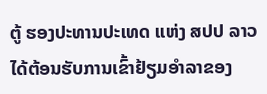ຕູ້ ຮອງປະທານປະເທດ ແຫ່ງ ສປປ ລາວ ໄດ້ຕ້ອນຮັບການເຂົ້າຢ້ຽມອຳລາຂອງ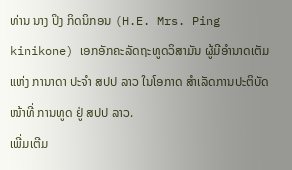ທ່ານ ນາງ ປິງ ກິດນິກອນ (H.E. Mrs. Ping kinikone) ເອກອັກຄະລັດຖະທູດວິສາມັນ ຜູ້ມີອຳນາດເຕັມແຫ່ງ ການາດາ ປະຈຳ ສປປ ລາວ ໃນໂອກາດ ສຳເລັດການປະຕິບັດໜ້າທີ່ ການທູດ ຢູ່ ສປປ ລາວ.
ເພີ່ມເຕີມ